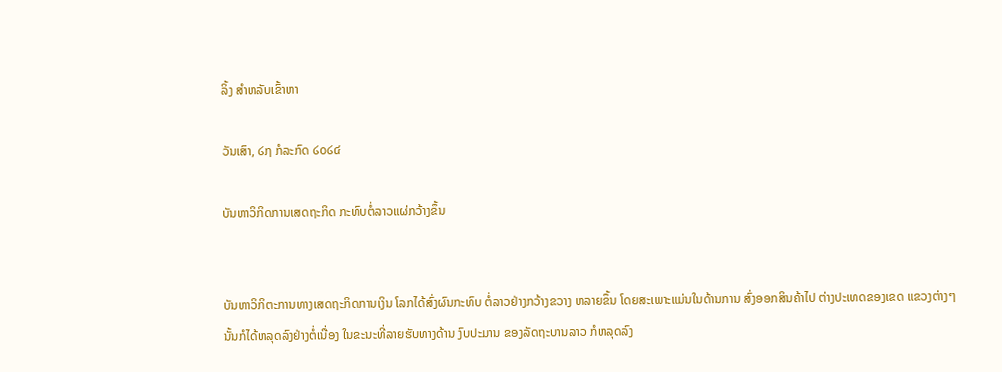ລິ້ງ ສຳຫລັບເຂົ້າຫາ

ວັນເສົາ, ໒໗ ກໍລະກົດ ໒໐໒໔

ບັນຫາວິກິດການເສດຖະກິດ ກະທົບຕໍ່ລາວແຜ່ກວ້າງຂຶ້ນ


ບັນຫາວິກິຕະການທາງເສດຖະກິດການເງິນ ໂລກໄດ້ສົ່ງຜົນກະທົບ ຕໍ່ລາວຢ່າງກວ້າງຂວາງ ຫລາຍຂຶ້ນ ໂດຍສະເພາະແມ່ນໃນດ້ານການ ສົ່ງອອກສິນຄ້າໄປ ຕ່າງປະເທດຂອງເຂດ ແຂວງຕ່າງໆ ນັ້ນກໍໄດ້ຫລຸດລົງຢ່າງຕໍ່ເນື່ອງ ໃນຂະນະທີ່ລາຍຮັບທາງດ້ານ ງົບປະມານ ຂອງລັດຖະບານລາວ ກໍຫລຸດລົງ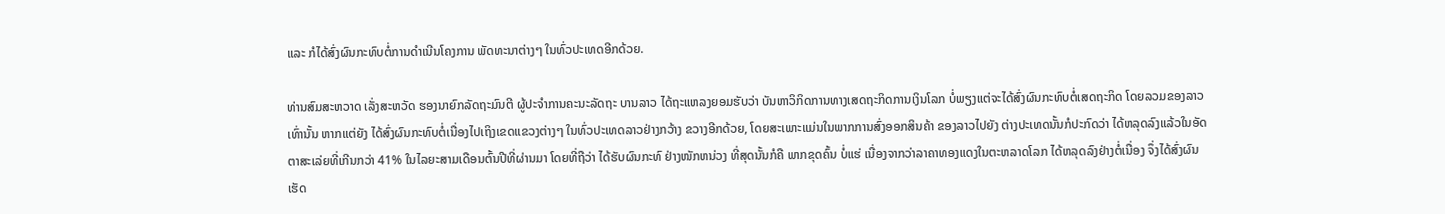ແລະ ກໍໄດ້ສົ່ງຜົນກະທົບຕໍ່ການດຳເນີນໂຄງການ ພັດທະນາຕ່າງໆ ໃນທົ່ວປະເທດອີກດ້ວຍ.

ທ່ານສົມສະຫວາດ ເລັ່ງສະຫວັດ ຮອງນາຍົກລັດຖະມົນຕີ ຜູ້ປະຈຳການຄະນະລັດຖະ ບານລາວ ໄດ້ຖະແຫລງຍອມຮັບວ່າ ບັນຫາວິກິດການທາງເສດຖະກິດການເງິນໂລກ ບໍ່ພຽງແຕ່ຈະໄດ້ສົ່ງຜົນກະທົບຕໍ່ເສດຖະກິດ ໂດຍລວມຂອງລາວເທົ່ານັ້ນ ຫາກແຕ່ຍັງ ໄດ້ສົ່ງຜົນກະທົບຕໍ່ເນື່ອງໄປເຖິງເຂດແຂວງຕ່າງໆ ໃນທົ່ວປະເທດລາວຢ່າງກວ້າງ ຂວາງອີກດ້ວຍ, ໂດຍສະເພາະແມ່ນໃນພາກການສົ່ງອອກສິນຄ້າ ຂອງລາວໄປຍັງ ຕ່າງປະເທດນັ້ນກໍປະກົດວ່າ ໄດ້ຫລຸດລົງແລ້ວໃນອັດຕາສະເລ່ຍທີ່ເກີນກວ່າ 41% ໃນໄລຍະສາມເດືອນຕົ້ນປີທີ່ຜ່ານມາ ໂດຍທີ່ຖືວ່າ ໄດ້ຮັບຜົນກະທົ ຢ່າງໜັກຫນ່ວງ ທີ່ສຸດນັ້ນກໍຄື ພາກຂຸດຄົ້ນ ບໍ່ແຮ່ ເນື່ອງຈາກວ່າລາຄາທອງແດງໃນຕະຫລາດໂລກ ໄດ້ຫລຸດລົງຢ່າງຕໍ່ເນື່ອງ ຈຶ່ງໄດ້ສົ່ງຜົນເຮັດ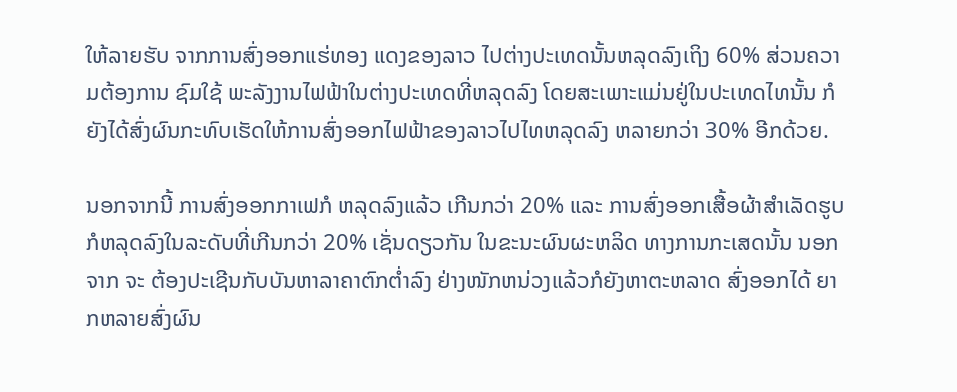ໃຫ້ລາຍຮັບ ຈາກການສົ່ງອອກແຮ່ທອງ ແດງຂອງລາວ ໄປຕ່າງປະເທດນັ້ນຫລຸດລົງເຖິງ 60% ສ່ວນຄວາມຕ້ອງການ ຊົມໃຊ້ ພະລັງງານໄຟຟ້າໃນຕ່າງປະເທດທີ່ຫລຸດລົງ ໂດຍສະເພາະແມ່ນຢູ່ໃນປະເທດໄທນັ້ນ ກໍຍັງໄດ້ສົ່ງຜົນກະທົບເຮັດໃຫ້ການສົ່ງອອກໄຟຟ້າຂອງລາວໄປໄທຫລຸດລົງ ຫລາຍກວ່າ 30% ອີກດ້ວຍ.

ນອກຈາກນີ້ ການສົ່ງອອກກາເຟກໍ ຫລຸດລົງແລ້ວ ເກີນກວ່າ 20% ແລະ ການສົ່ງອອກເສື້ອຜ້າສຳເລັດຮູບ ກໍຫລຸດລົງໃນລະດັບທີ່ເກີນກວ່າ 20% ເຊັ່ນດຽວກັນ ໃນຂະນະຜົນຜະຫລິດ ທາງການກະເສດນັ້ນ ນອກຈາກ ຈະ ຕ້ອງປະເຊີນກັບບັນຫາລາຄາຕົກຕໍ່າລົງ ຢ່າງໜັກຫນ່ວງແລ້ວກໍຍັງຫາຕະຫລາດ ສົ່ງອອກໄດ້ ຍາກຫລາຍສົ່ງຜົນ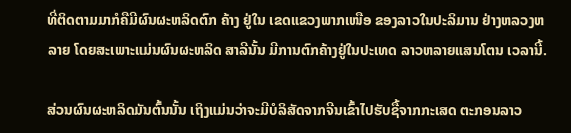ທີ່ຕິດຕາມມາກໍຄືມີຜົນຜະຫລິດຕົກ ຄ້າງ ຢູ່ໃນ ເຂດແຂວງພາກເໜືອ ຂອງລາວໃນປະລິມານ ຢ່າງຫລວງຫລາຍ ໂດຍສະເພາະແມ່ນຜົນຜະຫລິດ ສາລີນັ້ນ ມີການຕົກຄ້າງຢູ່ໃນປະເທດ ລາວຫລາຍແສນໂຕນ ເວລານີ້.

ສ່ວນຜົນຜະຫລິດມັນຕົ້ນນັ້ນ ເຖິງແມ່ນວ່າຈະມີບໍລິສັດຈາກຈີນເຂົ້າໄປຮັບຊື້ຈາກກະເສດ ຕະກອນລາວ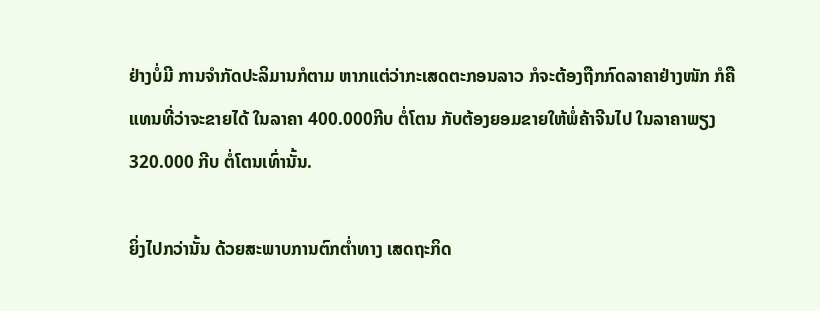ຢ່າງບໍ່ມີ ການຈຳກັດປະລິມານກໍຕາມ ຫາກແຕ່ວ່າກະເສດຕະກອນລາວ ກໍຈະຕ້ອງຖືກກົດລາຄາຢ່າງໜັກ ກໍຄືແທນທີ່ວ່າຈະຂາຍໄດ້ ໃນລາຄາ 400.000ກີບ ຕໍ່ໂຕນ ກັບຕ້ອງຍອມຂາຍໃຫ້ພໍ່ຄ້າຈີນໄປ ໃນລາຄາພຽງ 320.000 ກີບ ຕໍ່ໂຕນເທົ່ານັ້ນ.

ຍິ່ງໄປກວ່ານັ້ນ ດ້ວຍສະພາບການຕົກຕໍ່າທາງ ເສດຖະກິດ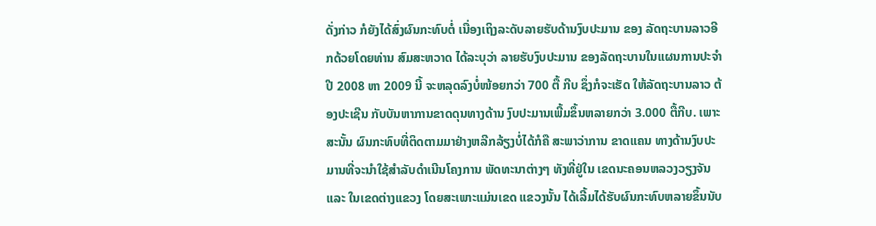ດັ່ງກ່າວ ກໍຍັງໄດ້ສົ່ງຜົນກະທົບຕໍ່ ເນື່ອງເຖິງລະດັບລາຍຮັບດ້ານງົບປະມານ ຂອງ ລັດຖະບານລາວອີກດ້ວຍໂດຍທ່ານ ສົມສະຫວາດ ໄດ້ລະບຸວ່າ ລາຍຮັບງົບປະມານ ຂອງລັດຖະບານໃນແຜນການປະຈຳປີ 2008 ຫາ 2009 ນີ້ ຈະຫລຸດລົງບໍ່ໜ້ອຍກວ່າ 700 ຕື້ ກີບ ຊຶ່ງກໍຈະເຮັດ ໃຫ້ລັດຖະບານລາວ ຕ້ອງປະເຊີນ ກັບບັນຫາການຂາດດຸນທາງດ້ານ ງົບປະມານເພີ້ມຂຶ້ນຫລາຍກວ່າ 3.000 ຕື້ກີບ. ເພາະສະນັ້ນ ຜົນກະທົບທີ່ຕິດຕາມມາຢ່າງຫລີກລ້ຽງບໍ່ໄດ້ກໍຄື ສະພາວ່າການ ຂາດແຄນ ທາງດ້ານງົບປະມານທີ່ຈະນຳໃຊ້ສຳລັບດຳເນີນໂຄງການ ພັດທະນາຕ່າງໆ ທັງທີ່ຢູ່ໃນ ເຂດນະຄອນຫລວງວຽງຈັນ ແລະ ໃນເຂດຕ່າງແຂວງ ໂດຍສະເພາະແມ່ນເຂດ ແຂວງນັ້ນ ໄດ້ເລີ້ມໄດ້ຮັບຜົນກະທົບຫລາຍຂຶ້ນນັບ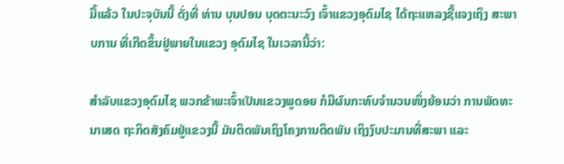ມື້ແລ້ວ ໃນປະຈຸບັນນີ້ ດັ່ງທີ່ ທ່ານ ບຸນປອນ ບຸດຕະນະວົງ ເຈົ້າແຂວງອຸດົມໄຊ ໄດ້ຖະແຫລງຊີ້ແຈງເຖິງ ສະພາບການ ທີ່ເກີດຂຶ້ນຢູ່ພາຍໃນແຂວງ ອຸດົມໄຊ ໃນເວລານີ້ວ່າ:

ສຳລັບແຂວງອຸດົມໄຊ ພວກຂ້າພະເຈົ້າເປັນແຂວງພູດອຍ ກໍມີຜົນກະທົບຈຳນວນໜຶ່ງຍ້ອນວ່າ ການພັດທະນາເສດ ຖະກິດສັງຄົມຢູ່ແຂວງນີ້ ມັນຕິດພັນເຖິງໂຄງການຕິດພັນ ເຖິງງົບປະມານທີ່ສະພາ ແລະ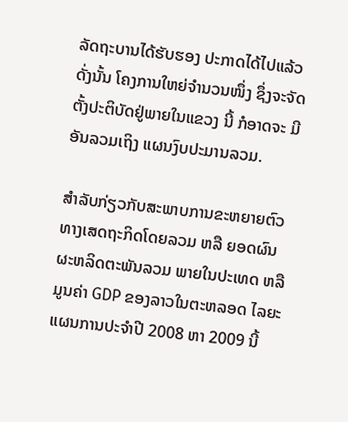ລັດຖະບານໄດ້ຮັບຮອງ ປະກາດໄດ້ໄປແລ້ວ ດັ່ງນັ້ນ ໂຄງການໃຫຍ່ຈຳນວນໜຶ່ງ ຊຶ່ງຈະຈັດຕັ້ງປະຕິບັດຢູ່ພາຍໃນແຂວງ ນີ້ ກໍອາດຈະ ມີອັນລວມເຖິງ ແຜນງົບປະມານລວມ.

ສຳລັບກ່ຽວກັບສະພາບການຂະຫຍາຍຕົວທາງເສດຖະກິດໂດຍລວມ ຫລື ຍອດຜົນ ຜະຫລິດຕະພັນລວມ ພາຍໃນປະເທດ ຫລື ມູນຄ່າ GDP ຂອງລາວໃນຕະຫລອດ ໄລຍະແຜນການປະຈຳປີ 2008 ຫາ 2009 ນີ້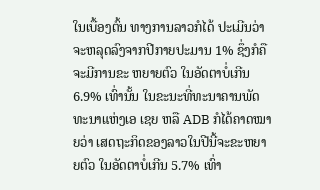ໃນເບື້ອງຕົ້ນ ທາງການລາວກໍໄດ້ ປະເມີນວ່າ ຈະຫລຸດລົງຈາກປີກາຍປະມານ 1% ຊຶ່ງກໍຄືຈະມີການຂະ ຫຍາຍຕົວ ໃນອັດຕາບໍ່ເກີນ 6.9% ເທົ່ານັ້ນ ໃນຂະນະທີ່ທະນາຄານພັດທະນາແຫ່ງເອ ເຊຍ ຫລື ADB ກໍໄດ້ຄາດໝາຍວ່າ ເສດຖະກິດຂອງລາວໃນປີນີ້ຈະຂະຫຍາຍຕົວ ໃນອັດຕາບໍ່ເກີນ 5.7% ເທົ່າ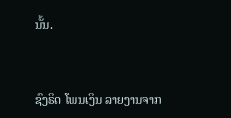ນັ້ນ.


ຊົງຣິດ ໂພນເງິນ ລາຍງານຈາກ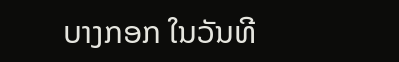ບາງກອກ ໃນວັນທີ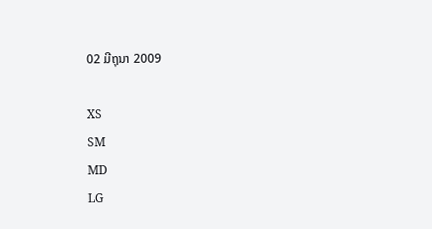02 ມີຖຸນາ 2009

XS
SM
MD
LG